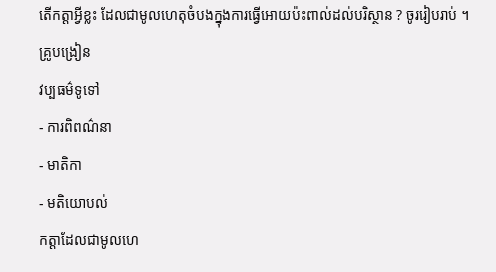តើកត្តាអ្វីខ្លះ ដែលជាមូលហេតុចំបងក្នុងការធ្វើអោយប៉ះពាល់ដល់បរិស្ថាន ? ចូររៀបរាប់ ។
គ្រូបង្រៀន
វប្បធម៌ទូទៅ
- ការពិពណ៌នា
- មាតិកា
- មតិយោបល់
កត្តាដែលជាមូលហេ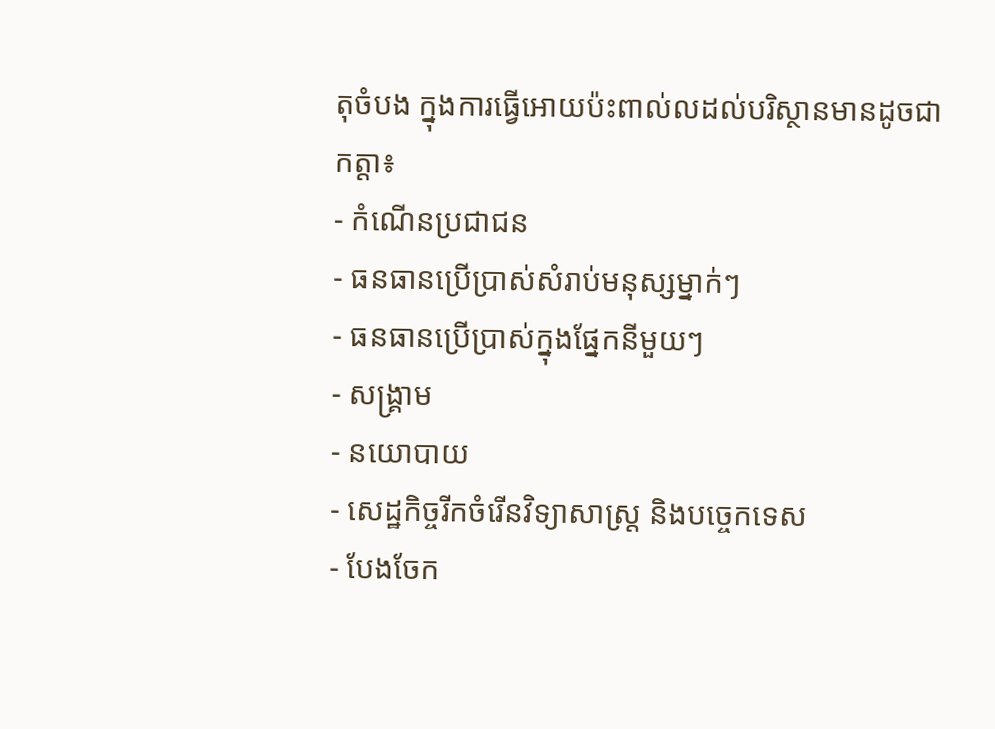តុចំបង ក្នុងការធ្វើអោយប៉ះពាល់លដល់បរិស្ថានមានដូចជាកត្តា៖
- កំណើនប្រជាជន
- ធនធានប្រើប្រាស់សំរាប់មនុស្សម្នាក់ៗ
- ធនធានប្រើប្រាស់ក្នុងផ្នែកនីមួយៗ
- សង្គ្រាម
- នយោបាយ
- សេដ្ឋកិច្ចរីកចំរើនវិទ្យាសាស្រ្ត និងបច្ចេកទេស
- បែងចែក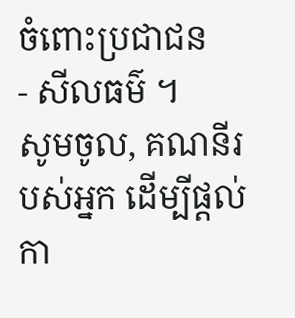ចំពោះប្រជាជន
- សីលធម៌ ។
សូមចូល, គណនីរបស់អ្នក ដើម្បីផ្តល់កា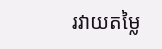រវាយតម្លៃ